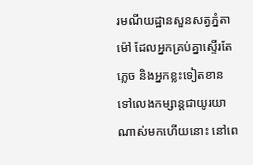រមណីយដ្ឋានសួនសត្វភ្នំតាម៉ៅ ដែលអ្នកគ្រប់គ្នាស្ទើរតែភ្លេច និងអ្នកខ្លះទៀតខាន ទៅលេងកម្សាន្ដជាយូរយាណាស់មកហើយនោះ នៅពេ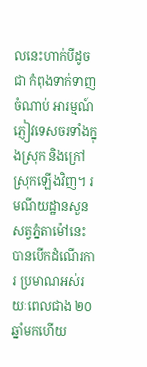លនេះហាក់បីដូចជា កំពុងទាក់ទាញចំណាប់ អារម្មណ៍ភ្ញៀវទេសចរទាំងក្នុងស្រុក និងក្រៅស្រុកឡើងវិញ។ រមណីយដ្ឋានសួនសត្វភ្នំតាម៉ៅនេះ បានបើកដំណើរការ ប្រមាណអស់រយៈពេលជាង ២០ ឆ្នាំមកហើយ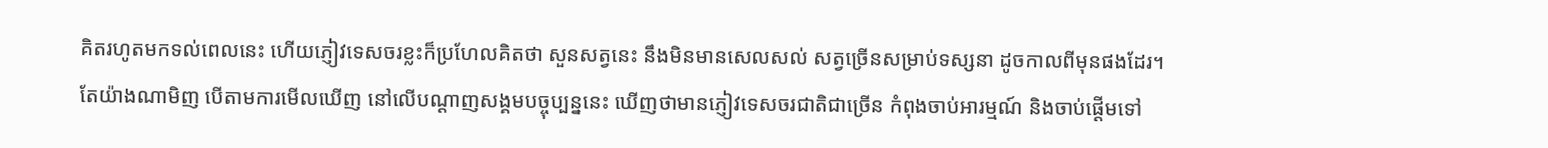គិតរហូតមកទល់ពេលនេះ ហើយភ្ញៀវទេសចរខ្លះក៏ប្រហែលគិតថា សួនសត្វនេះ នឹងមិនមានសេលសល់ សត្វច្រើនសម្រាប់ទស្សនា ដូចកាលពីមុនផងដែរ។
តែយ៉ាងណាមិញ បើតាមការមើលឃើញ នៅលើបណ្ដាញសង្គមបច្ចុប្បន្ននេះ ឃើញថាមានភ្ញៀវទេសចរជាតិជាច្រើន កំពុងចាប់អារម្មណ៍ និងចាប់ផ្ដើមទៅ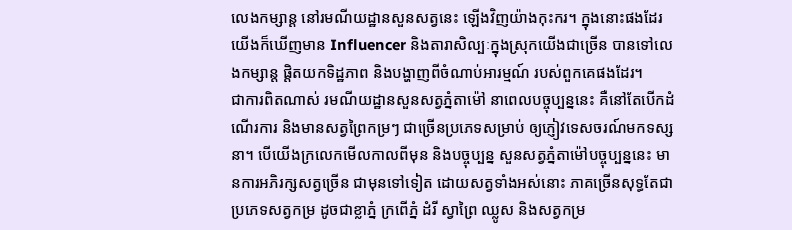លេងកម្សាន្ដ នៅរមណីយដ្ឋានសួនសត្វនេះ ឡើងវិញយ៉ាងកុះករ។ ក្នុងនោះផងដែរ យើងក៏ឃើញមាន Influencer និងតារាសិល្បៈក្នុងស្រុកយើងជាច្រើន បានទៅលេងកម្សាន្ដ ផ្ដិតយកទិដ្ឋភាព និងបង្ហាញពីចំណាប់អារម្មណ៍ របស់ពួកគេផងដែរ។
ជាការពិតណាស់ រមណីយដ្ឋានសួនសត្វភ្នំតាម៉ៅ នាពេលបច្ចុប្បន្ននេះ គឺនៅតែបើកដំណើរការ និងមានសត្វព្រៃកម្រៗ ជាច្រើនប្រភេទសម្រាប់ ឲ្យភ្ញៀវទេសចរណ៍មកទស្សនា។ បើយើងក្រលេកមើលកាលពីមុន និងបច្ចុប្បន្ន សួនសត្វភ្នំតាម៉ៅបច្ចុប្បន្ននេះ មានការអភិរក្សសត្វច្រើន ជាមុនទៅទៀត ដោយសត្វទាំងអស់នោះ ភាគច្រើនសុទ្ធតែជាប្រភេទសត្វកម្រ ដូចជាខ្លាភ្នំ ក្រពើភ្នំ ដំរី ស្វាព្រៃ ឈ្លូស និងសត្វកម្រ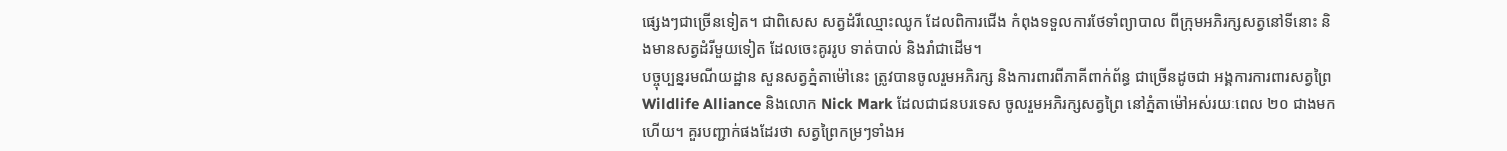ផ្សេងៗជាច្រើនទៀត។ ជាពិសេស សត្វដំរីឈ្មោះឈូក ដែលពិការជើង កំពុងទទួលការថែទាំព្យាបាល ពីក្រុមអភិរក្សសត្វនៅទីនោះ និងមានសត្វដំរីមួយទៀត ដែលចេះគូររូប ទាត់បាល់ និងរាំជាដើម។
បច្ចុប្បន្នរមណីយដ្ឋាន សួនសត្វភ្នំតាម៉ៅនេះ ត្រូវបានចូលរួមអភិរក្ស និងការពារពីភាគីពាក់ព័ន្ធ ជាច្រើនដូចជា អង្គការការពារសត្វព្រៃ Wildlife Alliance និងលោក Nick Mark ដែលជាជនបរទេស ចូលរួមអភិរក្សសត្វព្រៃ នៅភ្នំតាម៉ៅអស់រយៈពេល ២០ ជាងមកហើយ។ គួរបញ្ជាក់ផងដែរថា សត្វព្រៃកម្រៗទាំងអ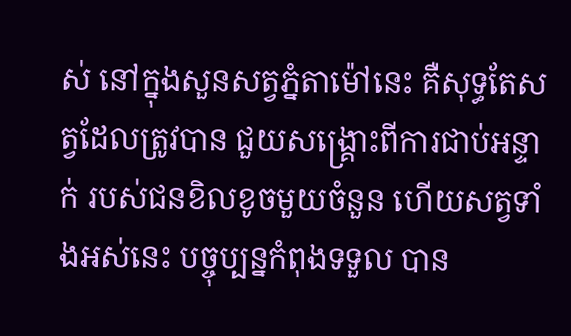ស់ នៅក្នុងសួនសត្វភ្នំតាម៉ៅនេះ គឺសុទ្ធតែសត្វដែលត្រូវបាន ជួយសង្រ្គោះពីការជាប់អន្ទាក់ របស់ជនខិលខូចមួយចំនួន ហើយសត្វទាំងអស់នេះ បច្ចុប្បន្នកំពុងទទួល បាន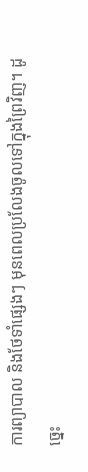ការព្យាបាល និងថែទាំផ្សេងៗ មុនពេលប្រលែងចូលទៅក្នុងព្រៃវិញ។ ដូច្នេះ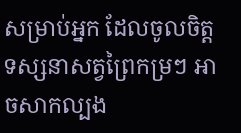សម្រាប់អ្នក ដែលចូលចិត្ដទស្សនាសត្វព្រៃកម្រៗ អាចសាកល្បង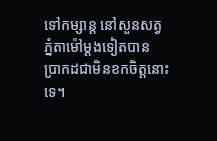ទៅកម្សាន្ដ នៅសួនសត្វភ្នំតាម៉ៅម្ដងទៀតបាន ប្រាកដជាមិនខកចិត្ដនោះទេ។